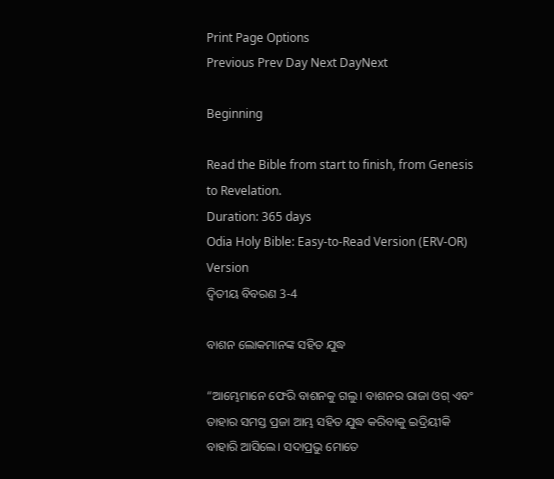Print Page Options
Previous Prev Day Next DayNext

Beginning

Read the Bible from start to finish, from Genesis to Revelation.
Duration: 365 days
Odia Holy Bible: Easy-to-Read Version (ERV-OR)
Version
ଦ୍ୱିତୀୟ ବିବରଣ 3-4

ବାଶନ ଲୋକମାନଙ୍କ ସହିତ ଯୁଦ୍ଧ

“ଆମ୍ଭେମାନେ ଫେରି ବାଶନକୁ ଗଲୁ। ବାଶନର ରାଜା ଓଗ୍ ଏବଂ ତାହାର ସମସ୍ତ ପ୍ରଜା ଆମ୍ଭ ସହିତ ଯୁଦ୍ଧ କରିବାକୁ ଇଦ୍ରିୟୀକି ବାହାରି ଆସିଲେ। ସଦାପ୍ରଭୁ ମୋତେ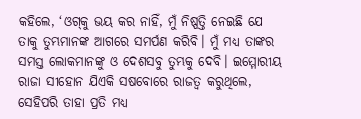କହିଲେ, ‘ଓ‌ଗ୍‌କୁ ଭୟ କର ନାହିଁ, ମୁଁ ନିଷ୍ପତ୍ତି ନେଇଛି ଯେ ତାକୁ ତୁମ୍ଭମାନଙ୍କ ଆଗରେ ସମର୍ପଣ କରିବି। ମୁଁ ମଧ୍ୟ ତାଙ୍କର ସମସ୍ତ ଲୋକମାନଙ୍କୁ ଓ ଦେଶସବୁ ତୁମ୍ଭକୁ ଦେବି। ଇମ୍ମୋରୀୟ ରାଜା ସୀହୋନ ଯିଏକି ସଷବୋରେ ରାଜତ୍ୱ କରୁଥିଲେ, ସେହିପରି ତାହା ପ୍ରତି ମଧ୍ୟ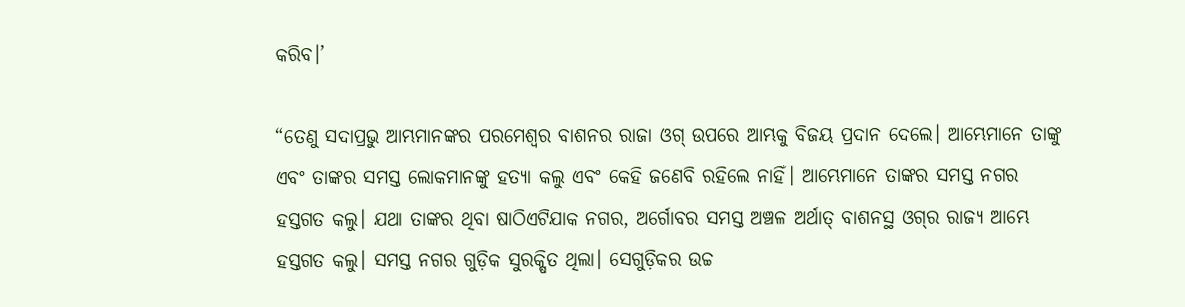କରିବ।’

“ତେଣୁ ସଦାପ୍ରଭୁ ଆମ୍ଭମାନଙ୍କର ପରମେଶ୍ୱର ବାଶନର ରାଜା ଓଗ୍ ଉପରେ ଆମ୍ଭକୁ ବିଜୟ ପ୍ରଦାନ ଦେଲେ। ଆମ୍ଭେମାନେ ତାଙ୍କୁ ଏବଂ ତାଙ୍କର ସମସ୍ତ ଲୋକମାନଙ୍କୁ ହତ୍ୟା କଲୁ ଏବଂ କେହି ଜଣେବି ରହିଲେ ନାହିଁ। ଆମ୍ଭେମାନେ ତାଙ୍କର ସମସ୍ତ ନଗର ହସ୍ତଗତ କଲୁ। ଯଥା ତାଙ୍କର ଥିବା ଷାଠିଏଟିଯାକ ନଗର, ଅର୍ଗୋବର ସମସ୍ତ ଅଞ୍ଚଳ ଅର୍ଥାତ୍ ବାଶନସ୍ଥ ଓ‌‌ଗ୍‌‌ର ରାଜ୍ୟ ଆମ୍ଭେ ହସ୍ତଗତ କଲୁ। ସମସ୍ତ ନଗର ଗୁଡ଼ିକ ସୁରକ୍ଷିତ ଥିଲା। ସେଗୁଡ଼ିକର ଉଚ୍ଚ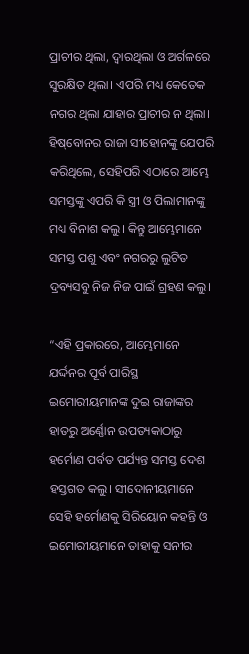ପ୍ରାଚୀର ଥିଲା, ଦ୍ୱାରଥିଲା ଓ ଅର୍ଗଳରେ ସୁରକ୍ଷିତ ଥିଲା। ଏପରି ମଧ୍ୟ କେତେକ ନଗର ଥିଲା ଯାହାର ପ୍ରାଚୀର ନ ଥିଲା। ହି‌ଷ୍‌ବୋନର ରାଜା ସୀହୋନଙ୍କୁ ଯେପରି କରିଥିଲେ, ସେହିପରି ଏଠାରେ ଆମ୍ଭେ ସମସ୍ତଙ୍କୁ ଏପରି କି ସ୍ତ୍ରୀ ଓ ପିଲାମାନଙ୍କୁ ମଧ୍ୟ ବିନାଶ କଲୁ। କିନ୍ତୁ ଆମ୍ଭେମାନେ ସମସ୍ତ ପଶୁ ଏବଂ ନଗରରୁ ଲୁଟିତ ଦ୍ରବ୍ୟସବୁ ନିଜ ନିଜ ପାଇଁ ଗ୍ରହଣ କଲୁ।

“ଏହି ପ୍ରକାରରେ, ଆମ୍ଭେମାନେ ଯର୍ଦ୍ଦନର ପୂର୍ବ ପାରିସ୍ଥ ଇମୋରୀୟମାନଙ୍କ ଦୁଇ ରାଜାଙ୍କର ହାତରୁ ଅର୍ଣ୍ଣୋନ ଉପତ୍ୟକାଠାରୁ ହର୍ମୋଣ ପର୍ବତ ପର୍ଯ୍ୟନ୍ତ ସମସ୍ତ ଦେଶ ହସ୍ତଗତ କଲୁ। ସୀଦୋନୀୟମାନେ ସେହି ହର୍ମୋଣକୁ ସିରିୟୋନ କହନ୍ତି ଓ ଇମୋରୀୟମାନେ ତାହାକୁ ସନୀର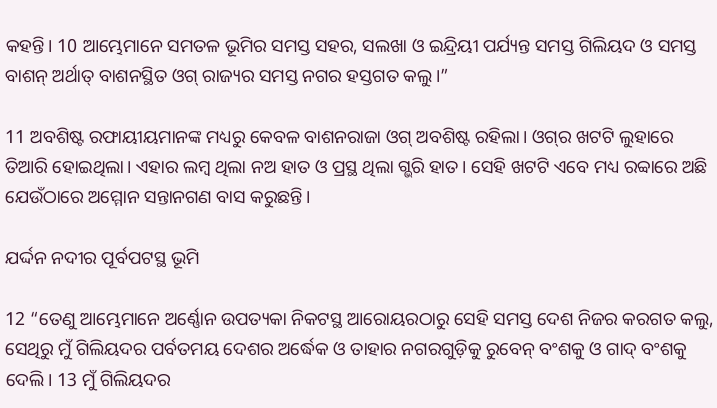କହନ୍ତି। 10 ଆମ୍ଭେମାନେ ସମତଳ ଭୂମିର ସମସ୍ତ ସହର, ସଲଖା ଓ ଇନ୍ଦ୍ରିୟୀ ପର୍ଯ୍ୟନ୍ତ ସମସ୍ତ ଗିଲିୟଦ ଓ ସମସ୍ତ ବାଶନ୍ ଅର୍ଥାତ୍ ବାଶନସ୍ଥିତ ଓଗ୍ ରାଜ୍ୟର ସମସ୍ତ ନଗର ହସ୍ତଗତ କଲୁ।”

11 ଅବଶିଷ୍ଟ ରଫାୟୀୟମାନଙ୍କ ମଧ୍ୟରୁ କେବଳ ବାଶନରାଜା ଓଗ୍ ଅବଶିଷ୍ଟ ରହିଲା। ଓ‌‌ଗ୍‌‌ର ଖଟଟି ଲୁହାରେ ତିଆରି ହୋଇଥିଲା। ଏହାର ଲମ୍ବ ଥିଲା ନଅ ହାତ ଓ ପ୍ରସ୍ଥ ଥିଲା ଗ୍ଭରି ହାତ। ସେହି ଖଟଟି ଏବେ ମଧ୍ୟ ରବ୍ବାରେ ଅଛି ଯେଉଁଠାରେ ଅମ୍ମୋନ ସନ୍ତାନଗଣ ବାସ କରୁଛନ୍ତି।

ଯର୍ଦ୍ଦନ ନଦୀର ପୂର୍ବପଟସ୍ଥ ଭୂମି

12 “ତେଣୁ ଆମ୍ଭେମାନେ ଅର୍ଣ୍ଣୋନ ଉପତ୍ୟକା ନିକଟସ୍ଥ ଆରୋୟରଠାରୁ ସେହି ସମସ୍ତ ଦେଶ ନିଜର କରଗତ କଲୁ, ସେଥିରୁ ମୁଁ ଗିଲିୟଦର ପର୍ବତମୟ ଦେଶର ଅର୍ଦ୍ଧେକ ଓ ତାହାର ନଗରଗୁଡ଼ିକୁ ରୁବେନ୍ ବଂଶକୁ ଓ ଗାଦ୍ ବଂଶକୁ ଦେଲି। 13 ମୁଁ ଗିଲିୟଦର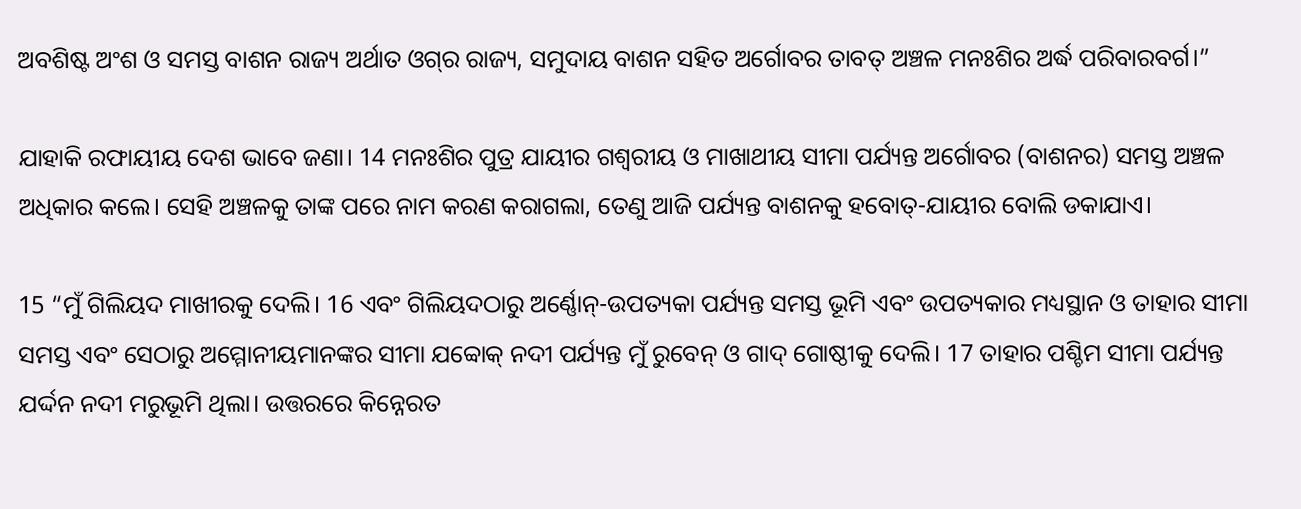ଅବଶିଷ୍ଟ ଅଂଶ ଓ ସମସ୍ତ ବାଶନ ରାଜ୍ୟ ଅର୍ଥାତ ଓ‌ଗ୍‌ର ରାଜ୍ୟ, ସମୁଦାୟ ବାଶନ ସହିତ ଅର୍ଗୋବର ତାବତ୍ ଅଞ୍ଚଳ ମନଃଶିର ଅର୍ଦ୍ଧ ପରିବାରବର୍ଗ।”

ଯାହାକି ରଫାୟୀୟ ଦେଶ ଭାବେ ଜଣା। 14 ମନଃଶିର ପୁତ୍ର ଯାୟୀର ଗଶ୍ୱରୀୟ ଓ ମାଖାଥୀୟ ସୀମା ପର୍ଯ୍ୟନ୍ତ ଅର୍ଗୋବର (ବାଶନର) ସମସ୍ତ ଅଞ୍ଚଳ ଅଧିକାର କଲେ। ସେହି ଅଞ୍ଚଳକୁ ତାଙ୍କ ପରେ ନାମ କରଣ କରାଗଲା, ତେଣୁ ଆଜି ପର୍ଯ୍ୟନ୍ତ ବାଶନକୁ ହବୋତ୍-ଯାୟୀର ବୋଲି ଡକାଯାଏ।

15 “ମୁଁ ଗିଲିୟଦ ମାଖୀରକୁ ଦେଲି। 16 ଏବଂ ଗିଲିୟଦଠାରୁ ଅର୍ଣ୍ଣୋନ୍-ଉପତ୍ୟକା ପର୍ଯ୍ୟନ୍ତ ସମସ୍ତ ଭୂମି ଏବଂ ଉପତ୍ୟକାର ମଧ୍ୟସ୍ଥାନ ଓ ତାହାର ସୀମା ସମସ୍ତ ଏବଂ ସେଠାରୁ ଅମ୍ମୋନୀୟମାନଙ୍କର ସୀମା ଯବ୍ବୋକ୍ ନଦୀ ପର୍ଯ୍ୟନ୍ତ ମୁଁ ରୁବେନ୍ ଓ ଗାଦ୍ ଗୋଷ୍ଠୀକୁ ଦେଲି। 17 ତାହାର ପଶ୍ଚିମ ସୀମା ପର୍ଯ୍ୟନ୍ତ ଯର୍ଦ୍ଦନ ନଦୀ ମରୁଭୂମି ଥିଲା। ଉତ୍ତରରେ କିନ୍ନେରତ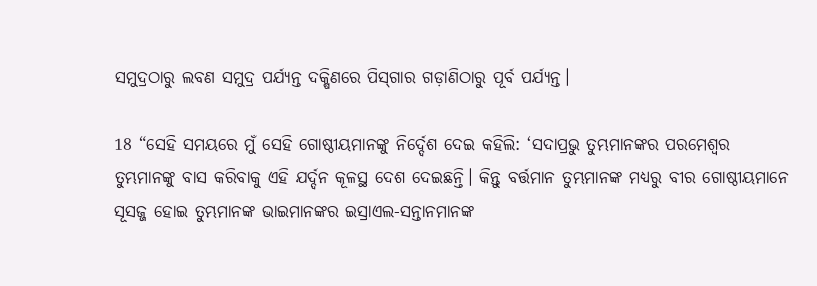ସମୁଦ୍ରଠାରୁ ଲବଣ ସମୁଦ୍ର ପର୍ଯ୍ୟନ୍ତ ଦକ୍ଷିଣରେ ପି‌ସ୍‌ଗାର ଗଡ଼ାଣିଠାରୁ ପୂର୍ବ ପର୍ଯ୍ୟନ୍ତ।

18 “ସେହି ସମୟରେ ମୁଁ ସେହି ଗୋଷ୍ଠୀୟମାନଙ୍କୁ ନିର୍ଦ୍ଦେଶ ଦେଇ କହିଲି: ‘ସଦାପ୍ରଭୁ ତୁମ୍ଭମାନଙ୍କର ପରମେଶ୍ୱର ତୁମ୍ଭମାନଙ୍କୁ ବାସ କରିବାକୁ ଏହି ଯର୍ଦ୍ଦନ କୂଳସ୍ଥ ଦେଶ ଦେଇଛନ୍ତି। କିନ୍ତୁ ବର୍ତ୍ତମାନ ତୁମ୍ଭମାନଙ୍କ ମଧ୍ୟରୁ ବୀର ଗୋଷ୍ଠୀୟମାନେ ସୂସଜ୍ଜ ହୋଇ ତୁମ୍ଭମାନଙ୍କ ଭାଇମାନଙ୍କର ଇସ୍ରାଏଲ-ସନ୍ତାନମାନଙ୍କ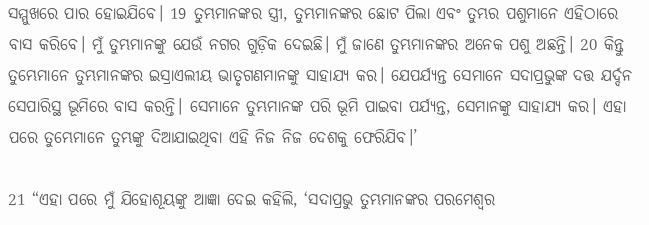ସମ୍ମୁଖରେ ପାର ହୋଇଯିବେ। 19 ତୁମ୍ଭମାନଙ୍କର ସ୍ତ୍ରୀ, ତୁମ୍ଭମାନଙ୍କର ଛୋଟ ପିଲା ଏବଂ ତୁମ୍ଭର ପଶୁମାନେ ଏହିଠାରେ ବାସ କରିବେ। ମୁଁ ତୁମ୍ଭମାନଙ୍କୁ ଯେଉଁ ନଗର ଗୁଡ଼ିକ ଦେଇଛି। ମୁଁ ଜାଣେ ତୁମ୍ଭମାନଙ୍କର ଅନେକ ପଶୁ ଅଛନ୍ତି। 20 କିନ୍ତୁ ତୁମ୍ଭେମାନେ ତୁମ୍ଭମାନଙ୍କର ଇସ୍ରାଏଲୀୟ ଭାତୃଗଣମାନଙ୍କୁ ସାହାଯ୍ୟ କର। ଯେପର୍ଯ୍ୟନ୍ତ ସେମାନେ ସଦାପ୍ରଭୁଙ୍କ ଦତ୍ତ ଯର୍ଦ୍ଦନ ସେପାରିସ୍ଥ ଭୂମିରେ ବାସ କରନ୍ତି। ସେମାନେ ତୁମ୍ଭମାନଙ୍କ ପରି ଭୂମି ପାଇବା ପର୍ଯ୍ୟନ୍ତ, ସେମାନଙ୍କୁ ସାହାଯ୍ୟ କର। ଏହା ପରେ ତୁମ୍ଭେମାନେ ତୁମ୍ଭଙ୍କୁ ଦିଆଯାଇଥିବା ଏହି ନିଜ ନିଜ ଦେଶକୁ ଫେରିଯିବ।’

21 “ଏହା ପରେ ମୁଁ ଯିହୋଶୂୟଙ୍କୁ ଆଜ୍ଞା ଦେଇ କହିଲି, ‘ସଦାପ୍ରଭୁ ତୁମ୍ଭମାନଙ୍କର ପରମେଶ୍ୱର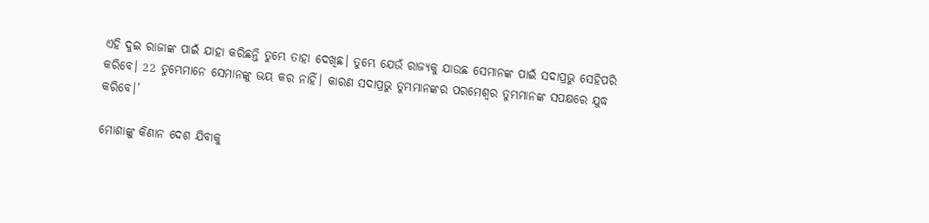ଏହି ଦୁଇ ରାଜାଙ୍କ ପାଇଁ ଯାହା କରିଛନ୍ତି ତୁମ୍ଭେ ତାହା ଦେଖିଛ। ତୁମ୍ଭେ ଯେଉଁ ରାଜ୍ୟକୁ ଯାଉଛ ସେମାନଙ୍କ ପାଇଁ ସଦାପ୍ରଭୁ ସେହିପରି କରିବେ। 22 ତୁମ୍ଭେମାନେ ସେମାନଙ୍କୁ ଭୟ କର ନାହିଁ। କାରଣ ସଦାପ୍ରଭୁ ତୁମ୍ଭମାନଙ୍କର ପରମେଶ୍ୱର ତୁମ୍ଭମାନଙ୍କ ସପକ୍ଷରେ ଯୁଦ୍ଧ କରିବେ।’

ମୋଶାଙ୍କୁ କିଣାନ ଦେଶ ଯିବାକୁ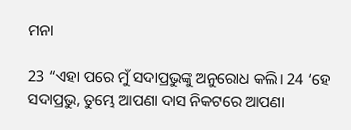ମନା

23 “ଏହା ପରେ ମୁଁ ସଦାପ୍ରଭୁଙ୍କୁ ଅନୁରୋଧ କଲି। 24 ‘ହେ ସଦାପ୍ରଭୁ, ତୁମ୍ଭେ ଆପଣା ଦାସ ନିକଟରେ ଆପଣା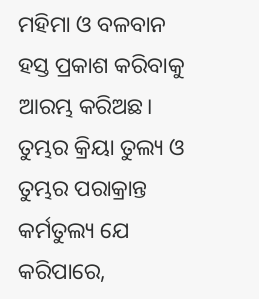ମହିମା ଓ ବଳବାନ ହସ୍ତ ପ୍ରକାଶ କରିବାକୁ ଆରମ୍ଭ କରିଅଛ। ତୁମ୍ଭର କ୍ରିୟା ତୁଲ୍ୟ ଓ ତୁମ୍ଭର ପରାକ୍ରାନ୍ତ କର୍ମତୁଲ୍ୟ ଯେ କରିପାରେ,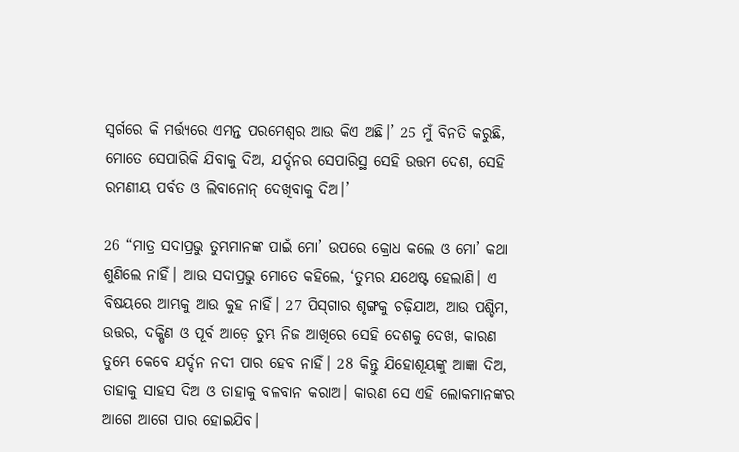ସ୍ୱର୍ଗରେ କି ମର୍ତ୍ତ୍ୟରେ ଏମନ୍ତ ପରମେଶ୍ୱର ଆଉ କିଏ ଅଛି।’ 25 ମୁଁ ବିନତି କରୁଛି, ମୋତେ ସେପାରିକି ଯିବାକୁ ଦିଅ, ଯର୍ଦ୍ଦନର ସେପାରିସ୍ଥ ସେହି ଉତ୍ତମ ଦେଶ, ସେହି ରମଣୀୟ ପର୍ବତ ଓ ଲିବାନୋନ୍ ଦେଖିବାକୁ ଦିଅ।’

26 “ମାତ୍ର ସଦାପ୍ରଭୁ ତୁମ୍ଭମାନଙ୍କ ପାଇଁ ମୋ’ ଉପରେ କ୍ରୋଧ କଲେ ଓ ମୋ’ କଥା ଶୁଣିଲେ ନାହିଁ। ଆଉ ସଦାପ୍ରଭୁ ମୋତେ କହିଲେ, ‘ତୁମ୍ଭର ଯଥେଷ୍ଟ ହେଲାଣି। ଏ ବିଷୟରେ ଆମ୍ଭକୁ ଆଉ କୁହ ନାହିଁ। 27 ପି‌ସ୍‌ଗାର ଶୃଙ୍ଗକୁ ଚଢ଼ିଯାଅ, ଆଉ ପଶ୍ଚିମ, ଉତ୍ତର, ଦକ୍ଷିଣ ଓ ପୂର୍ବ ଆଡ଼େ ତୁମ୍ଭ ନିଜ ଆଖିରେ ସେହି ଦେଶକୁ ଦେଖ, କାରଣ ତୁମ୍ଭେ କେବେ ଯର୍ଦ୍ଦନ ନଦୀ ପାର ହେବ ନାହିଁ। 28 କିନ୍ତୁ ଯିହୋଶୂୟଙ୍କୁ ଆଜ୍ଞା ଦିଅ, ତାହାକୁ ସାହସ ଦିଅ ଓ ତାହାକୁ ବଳବାନ କରାଅ। କାରଣ ସେ ଏହି ଲୋକମାନଙ୍କର ଆଗେ ଆଗେ ପାର ହୋଇଯିବ।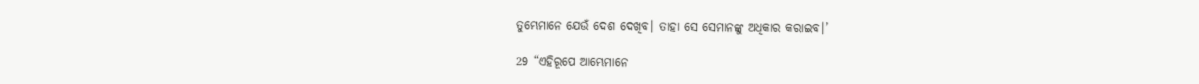ତୁମ୍ଭେମାନେ ଯେଉଁ ଦେଶ ଦେଖିବ। ତାହା ସେ ସେମାନଙ୍କୁ ଅଧିକାର କରାଇବ।’

29 “ଏହିରୂପେ ଆମ୍ଭେମାନେ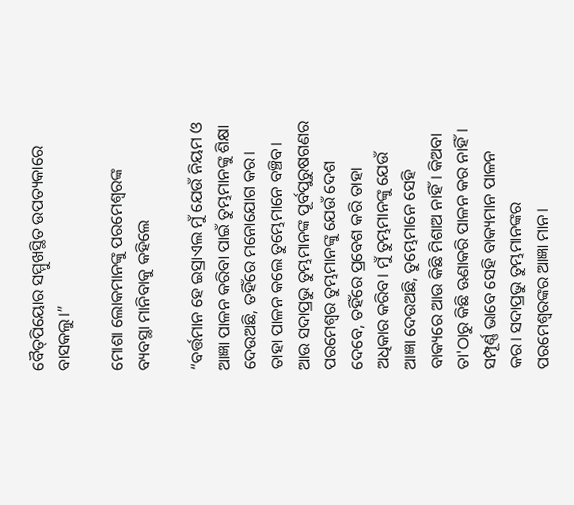ବୈ‌‌ତ୍‌‌ପିୟୋର ସମ୍ମୁଖସ୍ଥିତ ଉପତ୍ୟକାରେ ବାସକଲୁ।”

ମୋଶା ଲୋକମାନଙ୍କୁ ପରମେଶ୍ୱରଙ୍କ ବ୍ୟବସ୍ଥା ମାନିବାକୁ କହିଲେ

“ବର୍ତ୍ତମାନ ହେ ଇସ୍ରାଏଲ ମୁଁ ଯେଉଁ ନିୟମ ଓ ଆଜ୍ଞା ପାଳନ କରିବା ପାଇଁ ତୁମ୍ଭମାନଙ୍କୁ ଶିକ୍ଷା ଦେଉଅଛି, ତହିଁରେ ମନୋଯୋଗ କର। ତାହା ପାଳନ କଲେ ତୁମ୍ଭେମାନେ ବଞ୍ଚିବ। ଆଉ ସଦାପ୍ରଭୁ ତୁମ୍ଭମାନଙ୍କ ପୂର୍ବପୁରୁଷଗଣର ପରମେଶ୍ୱର ତୁମ୍ଭମାନଙ୍କୁ ଯେଉଁ ଦେଶ ଦେବେ, ତହିଁରେ ପ୍ରବେଶ କରି ତାହା ଅଧିକାର କରିବ। ମୁଁ ତୁମ୍ଭମାନଙ୍କୁ ଯେଉଁ ଆଜ୍ଞା ଦେଉଅଛି, ତୁମ୍ଭେମାନେ ସେହି ବାକ୍ୟରେ ଆଉ କିଛି ମିଶାଅ ନାହିଁ। କିଅବା ତା'ଠାରୁ କିଛି ଊଣାକରି ପାଳନ କର ନାହିଁ। ସମ୍ପୂର୍ଣ୍ଣ ଭାବେ ସେହି ବାକ୍ୟମାନ ପାଳନ କର। ସଦାପ୍ରଭୁ ତୁମ୍ଭମାନଙ୍କର ପରମେଶ୍ୱରଙ୍କର ଆଜ୍ଞା ମାନ।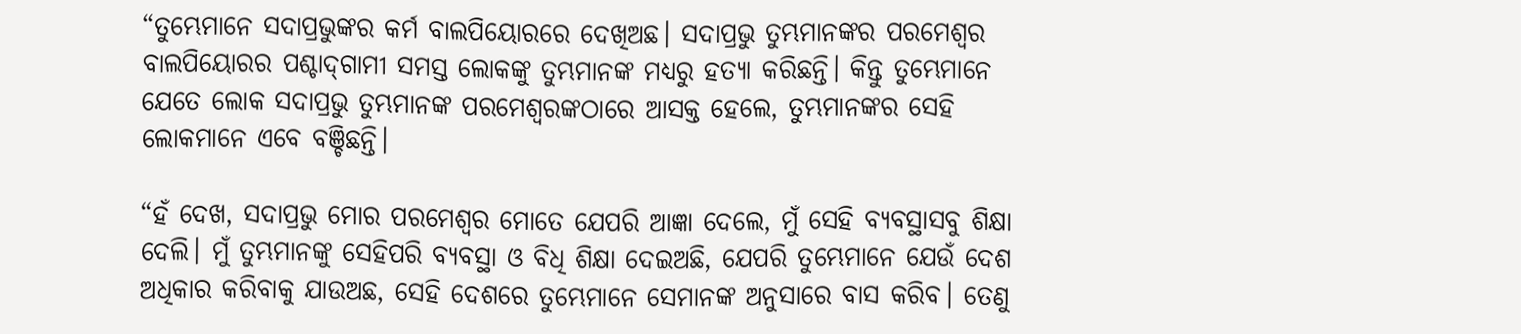“ତୁମ୍ଭେମାନେ ସଦାପ୍ରଭୁଙ୍କର କର୍ମ ବାଲପିୟୋରରେ ଦେଖିଅଛ। ସଦାପ୍ରଭୁ ତୁମ୍ଭମାନଙ୍କର ପରମେଶ୍ୱର ବାଲପିୟୋରର ପଶ୍ଚା‌ଦ୍‌ଗାମୀ ସମସ୍ତ ଲୋକଙ୍କୁ ତୁମ୍ଭମାନଙ୍କ ମଧ୍ୟରୁ ହତ୍ୟା କରିଛନ୍ତି। କିନ୍ତୁ ତୁମ୍ଭେମାନେ ଯେତେ ଲୋକ ସଦାପ୍ରଭୁ ତୁମ୍ଭମାନଙ୍କ ପରମେଶ୍ୱରଙ୍କଠାରେ ଆସକ୍ତ ହେଲେ, ତୁମ୍ଭମାନଙ୍କର ସେହି ଲୋକମାନେ ଏବେ ବଞ୍ଚିଛନ୍ତି।

“ହଁ ଦେଖ, ସଦାପ୍ରଭୁ ମୋର ପରମେଶ୍ୱର ମୋତେ ଯେପରି ଆଜ୍ଞା ଦେଲେ, ମୁଁ ସେହି ବ୍ୟବସ୍ଥାସବୁ ଶିକ୍ଷା ଦେଲି। ମୁଁ ତୁମ୍ଭମାନଙ୍କୁ ସେହିପରି ବ୍ୟବସ୍ଥା ଓ ବିଧି ଶିକ୍ଷା ଦେଇଅଛି, ଯେପରି ତୁମ୍ଭେମାନେ ଯେଉଁ ଦେଶ ଅଧିକାର କରିବାକୁ ଯାଉଅଛ, ସେହି ଦେଶରେ ତୁମ୍ଭେମାନେ ସେମାନଙ୍କ ଅନୁସାରେ ବାସ କରିବ। ତେଣୁ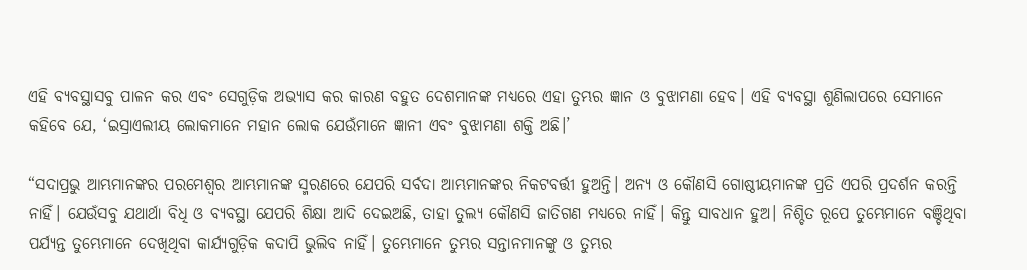ଏହି ବ୍ୟବସ୍ଥାସବୁ ପାଳନ କର ଏବଂ ସେଗୁଡ଼ିକ ଅଭ୍ୟାସ କର କାରଣ ବହୁତ ଦେଶମାନଙ୍କ ମଧ୍ୟରେ ଏହା ତୁମ୍ଭର ଜ୍ଞାନ ଓ ବୁଝାମଣା ହେବ। ଏହି ବ୍ୟବସ୍ଥା ଶୁଣିଲାପରେ ସେମାନେ କହିବେ ଯେ, ‘ଇସ୍ରାଏଲୀୟ ଲୋକମାନେ ମହାନ ଲୋକ ଯେଉଁମାନେ ଜ୍ଞାନୀ ଏବଂ ବୁଝାମଣା ଶକ୍ତି ଅଛି।’

“ସଦାପ୍ରଭୁ ଆମ୍ଭମାନଙ୍କର ପରମେଶ୍ୱର ଆମ୍ଭମାନଙ୍କ ସ୍ମରଣରେ ଯେପରି ସର୍ବଦା ଆମ୍ଭମାନଙ୍କର ନିକଟବର୍ତ୍ତୀ ହୁଅନ୍ତି। ଅନ୍ୟ ଓ କୌଣସି ଗୋଷ୍ଠୀୟମାନଙ୍କ ପ୍ରତି ଏପରି ପ୍ରଦର୍ଶନ କରନ୍ତି ନାହିଁ। ଯେଉଁସବୁ ଯଥାର୍ଥା ବିଧି ଓ ବ୍ୟବସ୍ଥା ଯେପରି ଶିକ୍ଷା ଆଦି ଦେଇଅଛି, ତାହା ତୁଲ୍ୟ କୌଣସି ଜାତିଗଣ ମଧ୍ୟରେ ନାହିଁ। କିନ୍ତୁ ସାବଧାନ ହୁଅ। ନିଶ୍ଚିତ ରୂପେ ତୁମ୍ଭେମାନେ ବଞ୍ଚିଥିବା ପର୍ଯ୍ୟନ୍ତ ତୁମ୍ଭେମାନେ ଦେଖିଥିବା କାର୍ଯ୍ୟଗୁଡ଼ିକ କଦାପି ଭୁଲିବ ନାହିଁ। ତୁମ୍ଭେମାନେ ତୁମ୍ଭର ସନ୍ତାନମାନଙ୍କୁ ଓ ତୁମ୍ଭର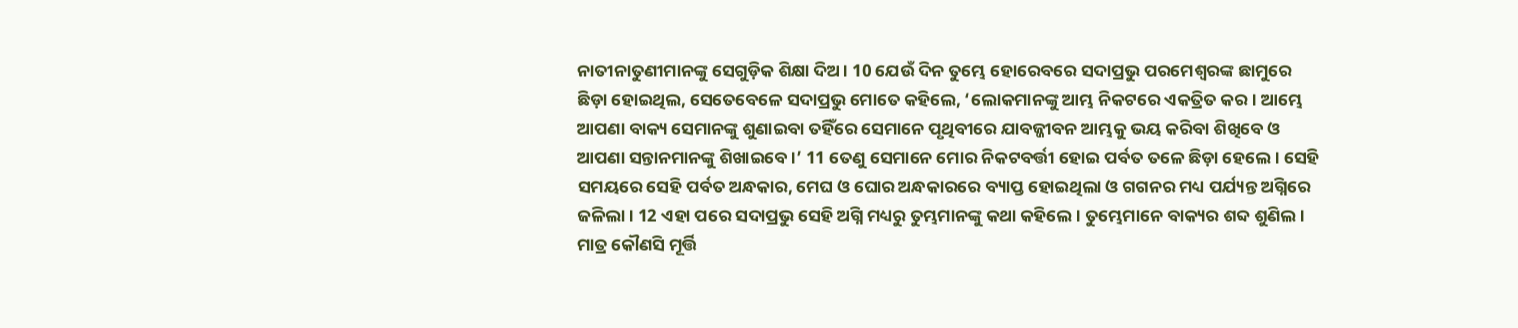ନାତୀନାତୁଣୀମାନଙ୍କୁ ସେଗୁଡ଼ିକ ଶିକ୍ଷା ଦିଅ। 10 ଯେଉଁ ଦିନ ତୁମ୍ଭେ ହୋରେବରେ ସଦାପ୍ରଭୁ ପରମେଶ୍ୱରଙ୍କ ଛାମୁରେ ଛିଡ଼ା ହୋଇଥିଲ, ସେତେବେଳେ ସଦାପ୍ରଭୁ ମୋତେ କହିଲେ, ‘ଲୋକମାନଙ୍କୁ ଆମ୍ଭ ନିକଟରେ ଏକତ୍ରିତ କର। ଆମ୍ଭେ ଆପଣା ବାକ୍ୟ ସେମାନଙ୍କୁ ଶୁଣାଇବା ତହିଁରେ ସେମାନେ ପୃଥିବୀରେ ଯାବଜ୍ଜୀବନ ଆମ୍ଭକୁ ଭୟ କରିବା ଶିଖିବେ ଓ ଆପଣା ସନ୍ତାନମାନଙ୍କୁ ଶିଖାଇବେ।’ 11 ତେଣୁ ସେମାନେ ମୋର ନିକଟବର୍ତ୍ତୀ ହୋଇ ପର୍ବତ ତଳେ ଛିଡ଼ା ହେଲେ। ସେହି ସମୟରେ ସେହି ପର୍ବତ ଅନ୍ଧକାର, ମେଘ ଓ ଘୋର ଅନ୍ଧକାରରେ ବ୍ୟାପ୍ତ ହୋଇଥିଲା ଓ ଗଗନର ମଧ୍ୟ ପର୍ଯ୍ୟନ୍ତ ଅଗ୍ନିରେ ଜଳିଲା। 12 ଏହା ପରେ ସଦାପ୍ରଭୁ ସେହି ଅଗ୍ନି ମଧ୍ୟରୁ ତୁମ୍ଭମାନଙ୍କୁ କଥା କହିଲେ। ତୁମ୍ଭେମାନେ ବାକ୍ୟର ଶବ୍ଦ ଶୁଣିଲ। ମାତ୍ର କୌଣସି ମୂର୍ତ୍ତି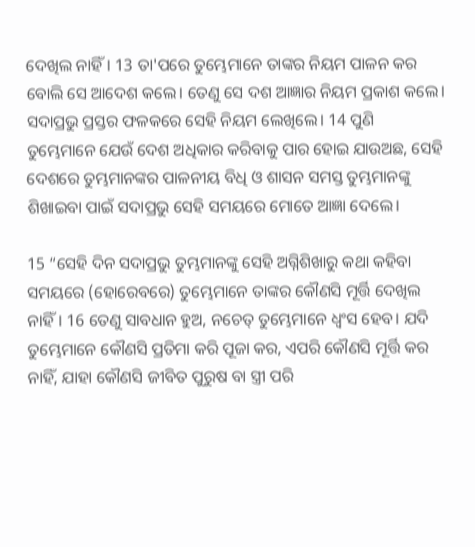ଦେଖିଲ ନାହିଁ। 13 ତା'ପରେ ତୁମ୍ଭେମାନେ ତାଙ୍କର ନିୟମ ପାଳନ କର ବୋଲି ସେ ଆଦେଶ କଲେ। ତେଣୁ ସେ ଦଶ ଆଜ୍ଞାର ନିୟମ ପ୍ରକାଶ କଲେ। ସଦାପ୍ରଭୁ ପ୍ରସ୍ତର ଫଳକରେ ସେହି ନିୟମ ଲେଖିଲେ। 14 ପୁଣି ତୁମ୍ଭେମାନେ ଯେଉଁ ଦେଶ ଅଧିକାର କରିବାକୁ ପାର ହୋଇ ଯାଉଅଛ, ସେହି ଦେଶରେ ତୁମ୍ଭମାନଙ୍କର ପାଳନୀୟ ବିଧି ଓ ଶାସନ ସମସ୍ତ ତୁମ୍ଭମାନଙ୍କୁ ଶିଖାଇବା ପାଇଁ ସଦାପ୍ରଭୁ ସେହି ସମୟରେ ମୋତେ ଆଜ୍ଞା ଦେଲେ।

15 “ସେହି ଦିନ ସଦାପ୍ରଭୁ ତୁମ୍ଭମାନଙ୍କୁ ସେହି ଅଗ୍ନିଶିଖାରୁ କଥା କହିବା ସମୟରେ (ହୋରେବରେ) ତୁମ୍ଭେମାନେ ତାଙ୍କର କୌଣସି ମୂର୍ତ୍ତି ଦେଖିଲ ନାହିଁ। 16 ତେଣୁ ସାବଧାନ ହୁଅ, ନଚେତ୍ ତୁମ୍ଭେମାନେ ଧ୍ୱଂସ ହେବ। ଯଦି ତୁମ୍ଭେମାନେ କୌଣସି ପ୍ରତିମା କରି ପୂଜା କର, ଏପରି କୌଣସି ମୂର୍ତ୍ତି କର ନାହିଁ, ଯାହା କୌଣସି ଜୀବିତ ପୁରୁଷ ବା ସ୍ତ୍ରୀ ପରି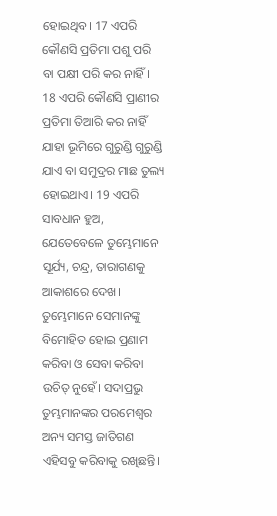ହୋଇଥିବ। 17 ଏପରି କୌଣସି ପ୍ରତିମା ପଶୁ ପରି ବା ପକ୍ଷୀ ପରି କର ନାହିଁ। 18 ଏପରି କୌଣସି ପ୍ରାଣୀର ପ୍ରତିମା ତିଆରି କର ନାହିଁ ଯାହା ଭୂମିରେ ଗୁରୁଣ୍ଡି ଗୁରୁଣ୍ଡି ଯାଏ ବା ସମୁଦ୍ରର ମାଛ ତୁଲ୍ୟ ହୋଇଥାଏ। 19 ଏପରି ସାବଧାନ ହୁଅ, ଯେତେବେଳେ ତୁମ୍ଭେମାନେ ସୂର୍ଯ୍ୟ, ଚନ୍ଦ୍ର, ତାରାଗଣକୁ ଆକାଶରେ ଦେଖ। ତୁମ୍ଭେମାନେ ସେମାନଙ୍କୁ ବିମୋହିତ ହୋଇ ପ୍ରଣାମ କରିବା ଓ ସେବା କରିବା ଉଚିତ୍ ନୁହେଁ। ସଦାପ୍ରଭୁ ତୁମ୍ଭମାନଙ୍କର ପରମେଶ୍ୱର ଅନ୍ୟ ସମସ୍ତ ଜାତିଗଣ ଏହିସବୁ କରିବାକୁ ରଖିଛନ୍ତି।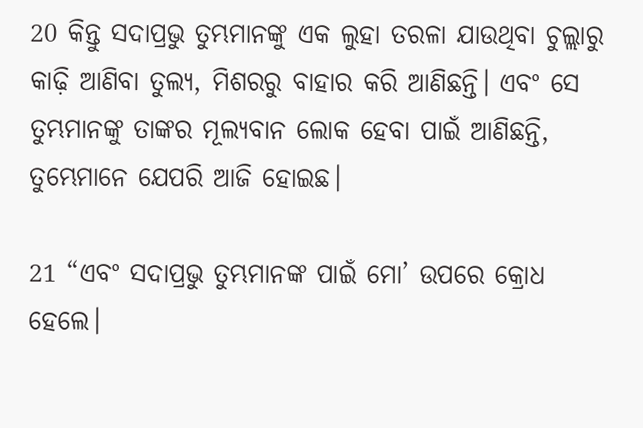20 କିନ୍ତୁ ସଦାପ୍ରଭୁ ତୁମ୍ଭମାନଙ୍କୁ ଏକ ଲୁହା ତରଳା ଯାଉଥିବା ଚୁଲ୍ଲାରୁ କାଢ଼ି ଆଣିବା ତୁଲ୍ୟ, ମିଶରରୁ ବାହାର କରି ଆଣିଛନ୍ତି। ଏବଂ ସେ ତୁମ୍ଭମାନଙ୍କୁ ତାଙ୍କର ମୂଲ୍ୟବାନ ଲୋକ ହେବା ପାଇଁ ଆଣିଛନ୍ତି, ତୁମ୍ଭେମାନେ ଯେପରି ଆଜି ହୋଇଛ।

21 “ଏବଂ ସଦାପ୍ରଭୁ ତୁମ୍ଭମାନଙ୍କ ପାଇଁ ମୋ’ ଉପରେ କ୍ରୋଧ ହେଲେ।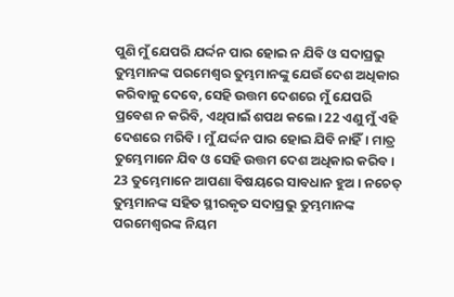ପୁଣି ମୁଁ ଯେପରି ଯର୍ଦ୍ଦନ ପାର ହୋଇ ନ ଯିବି ଓ ସଦାପ୍ରଭୁ ତୁମ୍ଭମାନଙ୍କ ପରମେଶ୍ୱର ତୁମ୍ଭମାନଙ୍କୁ ଯେଉଁ ଦେଶ ଅଧିକାର କରିବାକୁ ଦେବେ, ସେହି ଉତ୍ତମ ଦେଶରେ ମୁଁ ଯେପରି ପ୍ରବେଶ ନ କରିବି, ଏଥିପାଇଁ ଶପଥ କଲେ। 22 ଏଣୁ ମୁଁ ଏହି ଦେଶରେ ମରିବି। ମୁଁ ଯର୍ଦ୍ଦନ ପାର ହୋଇ ଯିବି ନାହିଁ। ମାତ୍ର ତୁମ୍ଭେମାନେ ଯିବ ଓ ସେହି ଉତ୍ତମ ଦେଶ ଅଧିକାର କରିବ। 23 ତୁମ୍ଭେମାନେ ଆପଣା ବିଷୟରେ ସାବଧାନ ହୁଅ। ନଚେତ୍ ତୁମ୍ଭମାନଙ୍କ ସହିତ ସ୍ଥୀରକୃତ ସଦାପ୍ରଭୁ ତୁମ୍ଭମାନଙ୍କ ପରମେଶ୍ୱରଙ୍କ ନିୟମ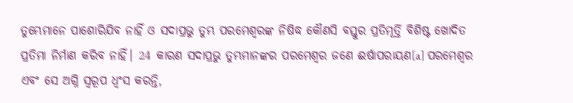ତୁମ୍ଭେମାନେ ପାଶୋରିଯିବ ନାହିଁ ଓ ସଦାପ୍ରଭୁ ତୁମ୍ଭ ପରମେଶ୍ୱରଙ୍କ ନିଷିଦ୍ଧ କୌଣସି ବସ୍ତୁର ପ୍ରତିମୂର୍ତ୍ତି ବିଶିଷ୍ଟ ଖୋଦିତ ପ୍ରତିମା ନିର୍ମାଣ କରିବ ନାହିଁ। 24 କାରଣ ସଦାପ୍ରଭୁ ତୁମ୍ଭମାନଙ୍କର ପରମେଶ୍ୱର ଜଣେ ଈର୍ଷାପରାୟଣ[a] ପରମେଶ୍ୱର ଏବଂ ସେ ଅଗ୍ନି ସ୍ୱରୂପ ଧ୍ୱଂସ କରନ୍ତି,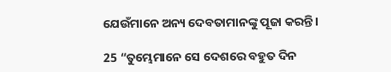ଯେଉଁମାନେ ଅନ୍ୟ ଦେବତାମାନଙ୍କୁ ପୂଜା କରନ୍ତି।

25 “ତୁମ୍ଭେମାନେ ସେ ଦେଶରେ ବହୁତ ଦିନ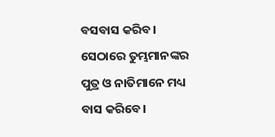ବସବାସ କରିବ। ସେଠାରେ ତୁମ୍ଭମାନଙ୍କର ପୁତ୍ର ଓ ନାତିମାନେ ମଧ୍ୟ ବାସ କରିବେ।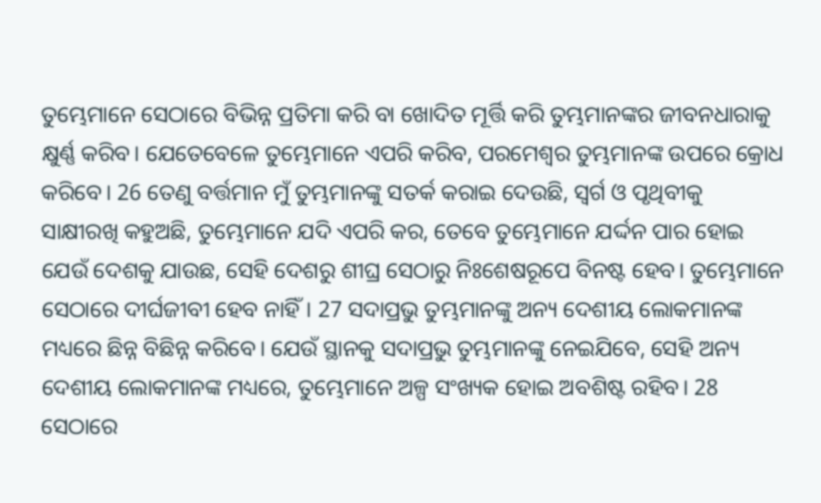ତୁମ୍ଭେମାନେ ସେଠାରେ ବିଭିନ୍ନ ପ୍ରତିମା କରି ବା ଖୋଦିତ ମୂର୍ତ୍ତି କରି ତୁମ୍ଭମାନଙ୍କର ଜୀବନଧାରାକୁ କ୍ଷୁର୍ଣ୍ଣ କରିବ। ଯେତେବେଳେ ତୁମ୍ଭେମାନେ ଏପରି କରିବ, ପରମେଶ୍ୱର ତୁମ୍ଭମାନଙ୍କ ଉପରେ କ୍ରୋଧ କରିବେ। 26 ତେଣୁ ବର୍ତ୍ତମାନ ମୁଁ ତୁମ୍ଭମାନଙ୍କୁ ସତର୍କ କରାଇ ଦେଉଛି, ସ୍ୱର୍ଗ ଓ ପୃଥିବୀକୁ ସାକ୍ଷୀରଖି କହୁଅଛି, ତୁମ୍ଭେମାନେ ଯଦି ଏପରି କର, ତେବେ ତୁମ୍ଭେମାନେ ଯର୍ଦ୍ଦନ ପାର ହୋଇ ଯେଉଁ ଦେଶକୁ ଯାଉଛ, ସେହି ଦେଶରୁ ଶୀଘ୍ର ସେଠାରୁ ନିଃଶେଷରୂପେ ବିନଷ୍ଟ ହେବ। ତୁମ୍ଭେମାନେ ସେଠାରେ ଦୀର୍ଘଜୀବୀ ହେବ ନାହିଁ। 27 ସଦାପ୍ରଭୁ ତୁମ୍ଭମାନଙ୍କୁ ଅନ୍ୟ ଦେଶୀୟ ଲୋକମାନଙ୍କ ମଧ୍ୟରେ ଛିନ୍ନ ବିଛିନ୍ନ କରିବେ। ଯେଉଁ ସ୍ଥାନକୁ ସଦାପ୍ରଭୁ ତୁମ୍ଭମାନଙ୍କୁ ନେଇଯିବେ, ସେହି ଅନ୍ୟ ଦେଶୀୟ ଲୋକମାନଙ୍କ ମଧ୍ୟରେ, ତୁମ୍ଭେମାନେ ଅଳ୍ପ ସଂଖ୍ୟକ ହୋଇ ଅବଶିଷ୍ଟ ରହିବ। 28 ସେଠାରେ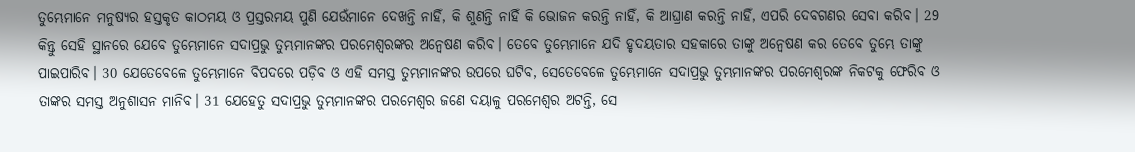ତୁମ୍ଭେମାନେ ମନୁଷ୍ୟର ହସ୍ତକୃତ କାଠମୟ ଓ ପ୍ରସ୍ତରମୟ ପୁଣି ଯେଉଁମାନେ ଦେଖନ୍ତି ନାହିଁ, କି ଶୁଣନ୍ତି ନାହିଁ କି ଭୋଜନ କରନ୍ତି ନାହିଁ, କି ଆଘ୍ରାଣ କରନ୍ତି ନାହିଁ, ଏପରି ଦେବଗଣର ସେବା କରିବ। 29 କିନ୍ତୁ ସେହି ସ୍ଥାନରେ ଯେବେ ତୁମ୍ଭେମାନେ ସଦାପ୍ରଭୁ ତୁମ୍ଭମାନଙ୍କର ପରମେଶ୍ୱରଙ୍କର ଅନ୍ୱେଷଣ କରିବ। ତେବେ ତୁମ୍ଭେମାନେ ଯଦି ହୃଦୟତାର ସହକାରେ ତାଙ୍କୁ ଅନ୍ୱେଷଣ କର ତେବେ ତୁମ୍ଭେ ତାଙ୍କୁ ପାଇପାରିବ। 30 ଯେତେବେଳେ ତୁମ୍ଭେମାନେ ବିପଦରେ ପଡ଼ିବ ଓ ଏହି ସମସ୍ତ ତୁମ୍ଭମାନଙ୍କର ଉପରେ ଘଟିବ, ସେତେବେଳେ ତୁମ୍ଭେମାନେ ସଦାପ୍ରଭୁ ତୁମ୍ଭମାନଙ୍କର ପରମେଶ୍ୱରଙ୍କ ନିକଟକୁ ଫେରିବ ଓ ତାଙ୍କର ସମସ୍ତ ଅନୁଶାସନ ମାନିବ। 31 ଯେହେତୁ ସଦାପ୍ରଭୁ ତୁମ୍ଭମାନଙ୍କର ପରମେଶ୍ୱର ଜଣେ ଦୟାଳୁ ପରମେଶ୍ୱର ଅଟନ୍ତି, ସେ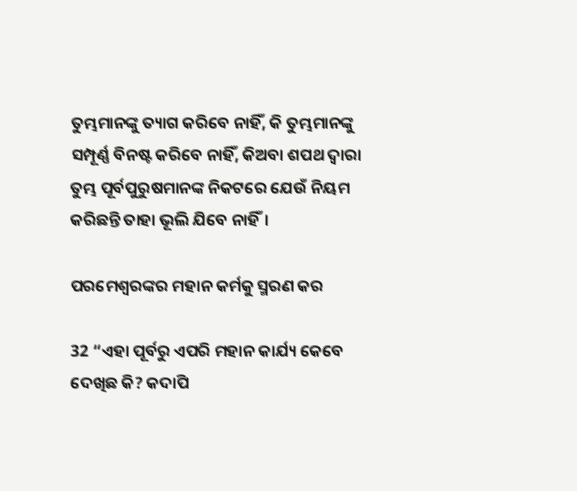ତୁମ୍ଭମାନଙ୍କୁ ତ୍ୟାଗ କରିବେ ନାହିଁ, କି ତୁମ୍ଭମାନଙ୍କୁ ସମ୍ପୂର୍ଣ୍ଣ ବିନଷ୍ଟ କରିବେ ନାହିଁ, କିଅବା ଶପଥ ଦ୍ୱାରା ତୁମ୍ଭ ପୂର୍ବପୁରୁଷମାନଙ୍କ ନିକଟରେ ଯେଉଁ ନିୟମ କରିଛନ୍ତି ତାହା ଭୂଲି ଯିବେ ନାହିଁ।

ପରମେଶ୍ୱରଙ୍କର ମହାନ କର୍ମକୁ ସ୍ମରଣ କର

32 “ଏହା ପୂର୍ବରୁ ଏପରି ମହାନ କାର୍ଯ୍ୟ କେବେ ଦେଖିଛ କି? କଦାପି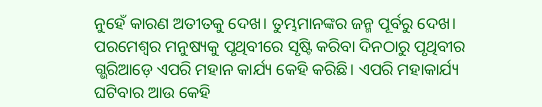ନୁହେଁ କାରଣ ଅତୀତକୁ ଦେଖ। ତୁମ୍ଭମାନଙ୍କର ଜନ୍ମ ପୂର୍ବରୁ ଦେଖ। ପରମେଶ୍ୱର ମନୁଷ୍ୟକୁ ପୃଥିବୀରେ ସୃଷ୍ଟି କରିବା ଦିନଠାରୁ ପୃଥିବୀର ଗ୍ଭରିଆଡ଼େ ଏପରି ମହାନ କାର୍ଯ୍ୟ କେହି କରିଛି। ଏପରି ମହାକାର୍ଯ୍ୟ ଘଟିବାର ଆଉ କେହି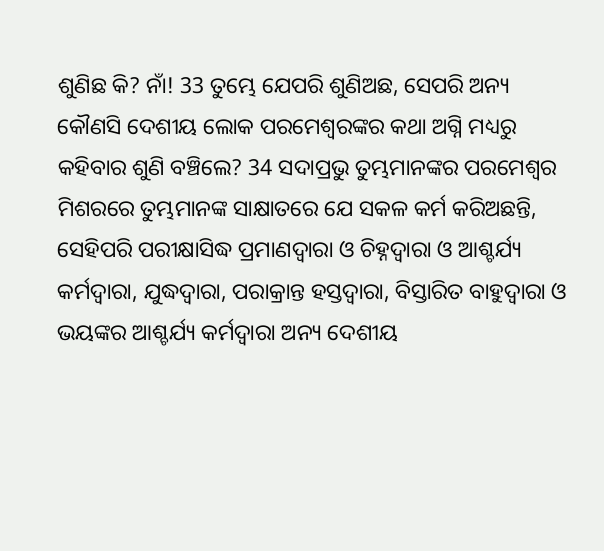ଶୁଣିଛ କି? ନାଁ! 33 ତୁମ୍ଭେ ଯେପରି ଶୁଣିଅଛ, ସେପରି ଅନ୍ୟ କୌଣସି ଦେଶୀୟ ଲୋକ ପରମେଶ୍ୱରଙ୍କର କଥା ଅଗ୍ନି ମଧ୍ୟରୁ କହିବାର ଶୁଣି ବଞ୍ଚିଲେ? 34 ସଦାପ୍ରଭୁ ତୁମ୍ଭମାନଙ୍କର ପରମେଶ୍ୱର ମିଶରରେ ତୁମ୍ଭମାନଙ୍କ ସାକ୍ଷାତରେ ଯେ ସକଳ କର୍ମ କରିଅଛନ୍ତି, ସେହିପରି ପରୀକ୍ଷାସିଦ୍ଧ ପ୍ରମାଣଦ୍ୱାରା ଓ ଚିହ୍ନଦ୍ୱାରା ଓ ଆଶ୍ଚର୍ଯ୍ୟ କର୍ମଦ୍ୱାରା, ଯୁଦ୍ଧଦ୍ୱାରା, ପରାକ୍ରାନ୍ତ ହସ୍ତଦ୍ୱାରା, ବିସ୍ତାରିତ ବାହୁଦ୍ୱାରା ଓ ଭୟଙ୍କର ଆଶ୍ଚର୍ଯ୍ୟ କର୍ମଦ୍ୱାରା ଅନ୍ୟ ଦେଶୀୟ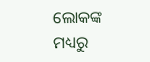ଲୋକଙ୍କ ମଧ୍ୟରୁ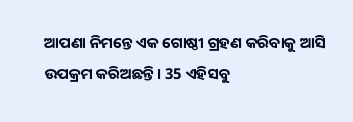ଆପଣା ନିମନ୍ତେ ଏକ ଗୋଷ୍ଠୀ ଗ୍ରହଣ କରିବାକୁ ଆସି ଉପକ୍ରମ କରିଅଛନ୍ତି। 35 ଏହିସବୁ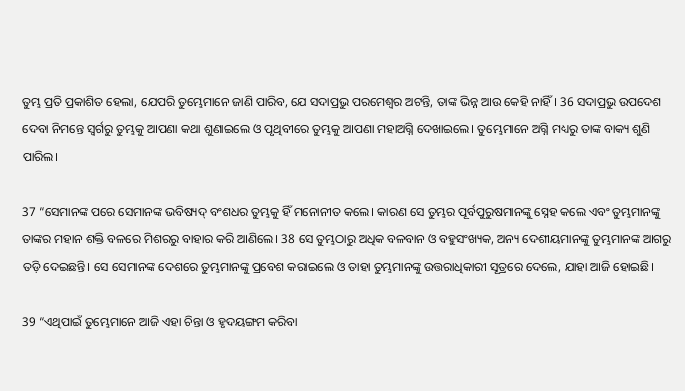ତୁମ୍ଭ ପ୍ରତି ପ୍ରକାଶିତ ହେଲା, ଯେପରି ତୁମ୍ଭେମାନେ ଜାଣି ପାରିବ, ଯେ ସଦାପ୍ରଭୁ ପରମେଶ୍ୱର ଅଟନ୍ତି, ତାଙ୍କ ଭିନ୍ନ ଆଉ କେହି ନାହିଁ। 36 ସଦାପ୍ରଭୁ ଉପଦେଶ ଦେବା ନିମନ୍ତେ ସ୍ୱର୍ଗରୁ ତୁମ୍ଭକୁ ଆପଣା କଥା ଶୁଣାଇଲେ ଓ ପୃଥିବୀରେ ତୁମ୍ଭକୁ ଆପଣା ମହାଅଗ୍ନି ଦେଖାଇଲେ। ତୁମ୍ଭେମାନେ ଅଗ୍ନି ମଧ୍ୟରୁ ତାଙ୍କ ବାକ୍ୟ ଶୁଣି ପାରିଲ।

37 “ସେମାନଙ୍କ ପରେ ସେମାନଙ୍କ ଭବିଷ୍ୟଦ୍ ବଂଶଧର ତୁମ୍ଭକୁ ହିଁ ମନୋନୀତ କଲେ। କାରଣ ସେ ତୁମ୍ଭର ପୂର୍ବପୁରୁଷମାନଙ୍କୁ ସ୍ନେହ କଲେ ଏବଂ ତୁମ୍ଭମାନଙ୍କୁ ତାଙ୍କର ମହାନ ଶକ୍ତି ବଳରେ ମିଶରରୁ ବାହାର କରି ଆଣିଲେ। 38 ସେ ତୁମ୍ଭଠାରୁ ଅଧିକ ବଳବାନ ଓ ବହୁସଂଖ୍ୟକ, ଅନ୍ୟ ଦେଶୀୟମାନଙ୍କୁ ତୁମ୍ଭମାନଙ୍କ ଆଗରୁ ତଡ଼ି ଦେଇଛନ୍ତି। ସେ ସେମାନଙ୍କ ଦେଶରେ ତୁମ୍ଭମାନଙ୍କୁ ପ୍ରବେଶ କରାଇଲେ ଓ ତାହା ତୁମ୍ଭମାନଙ୍କୁ ଉତ୍ତରାଧିକାରୀ ସୂତ୍ରରେ ଦେଲେ, ଯାହା ଆଜି ହୋଇଛି।

39 “ଏଥିପାଇଁ ତୁମ୍ଭେମାନେ ଆଜି ଏହା ଚିନ୍ତା ଓ ହୃଦୟଙ୍ଗମ କରିବା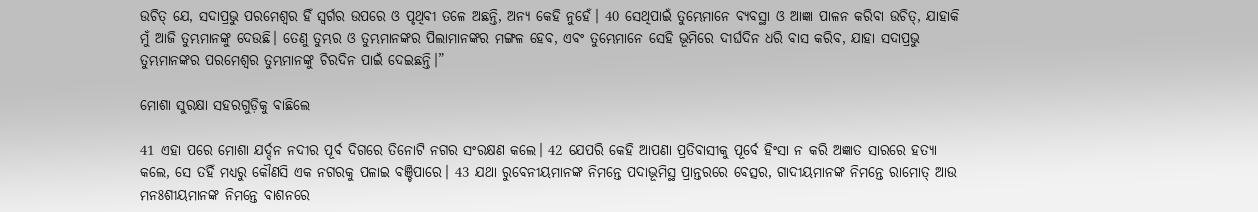ଉଚିତ୍ ଯେ, ସଦାପ୍ରଭୁ ପରମେଶ୍ୱର ହିଁ ସ୍ୱର୍ଗର ଉପରେ ଓ ପୃଥିବୀ ତଳେ ଅଛନ୍ତି, ଅନ୍ୟ କେହି ନୁହେଁ। 40 ସେଥିପାଇଁ ତୁମ୍ଭେମାନେ ବ୍ୟବସ୍ଥା ଓ ଆଜ୍ଞା ପାଳନ କରିବା ଉଚିତ୍, ଯାହାକି ମୁଁ ଆଜି ତୁମ୍ଭମାନଙ୍କୁ ଦେଉଛି। ତେଣୁ ତୁମ୍ଭର ଓ ତୁମ୍ଭମାନଙ୍କର ପିଲାମାନଙ୍କର ମଙ୍ଗଳ ହେବ, ଏବଂ ତୁମ୍ଭେମାନେ ସେହି ଭୂମିରେ ଦୀର୍ଘଦିନ ଧରି ବାସ କରିବ, ଯାହା ସଦାପ୍ରଭୁ ତୁମ୍ଭମାନଙ୍କର ପରମେଶ୍ୱର ତୁମ୍ଭମାନଙ୍କୁ ଚିରଦିନ ପାଇଁ ଦେଇଛନ୍ତି।”

ମୋଶା ସୁରକ୍ଷା ସହରଗୁଡ଼ିକୁ ବାଛିଲେ

41 ଏହା ପରେ ମୋଶା ଯର୍ଦ୍ଦନ ନଦୀର ପୂର୍ବ ଦିଗରେ ତିନୋଟି ନଗର ସଂରକ୍ଷଣ କଲେ। 42 ଯେପରି କେହି ଆପଣା ପ୍ରତିବାସୀକୁ ପୂର୍ବେ ହିଂସା ନ କରି ଅଜ୍ଞାତ ସାରରେ ହତ୍ୟା କଲେ, ସେ ତହିଁ ମଧ୍ୟରୁ କୌଣସି ଏକ ନଗରକୁ ପଳାଇ ବଞ୍ଚିପାରେ। 43 ଯଥା ରୁବେନୀୟମାନଙ୍କ ନିମନ୍ତେ ପଦାଭୂମିସ୍ଥ ପ୍ରାନ୍ତରରେ ବେତ୍ସର, ଗାଦୀୟମାନଙ୍କ ନିମନ୍ତେ ରାମୋତ୍ ଆଉ ମନଃଶୀୟମାନଙ୍କ ନିମନ୍ତେ ବାଶନରେ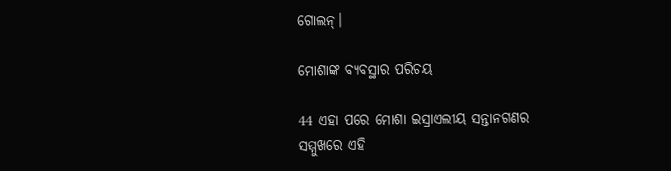ଗୋଲନ୍।

ମୋଶାଙ୍କ ବ୍ୟବସ୍ଥାର ପରିଚୟ

44 ଏହା ପରେ ମୋଶା ଇସ୍ରାଏଲୀୟ ସନ୍ତାନଗଣର ସମ୍ମୁଖରେ ଏହି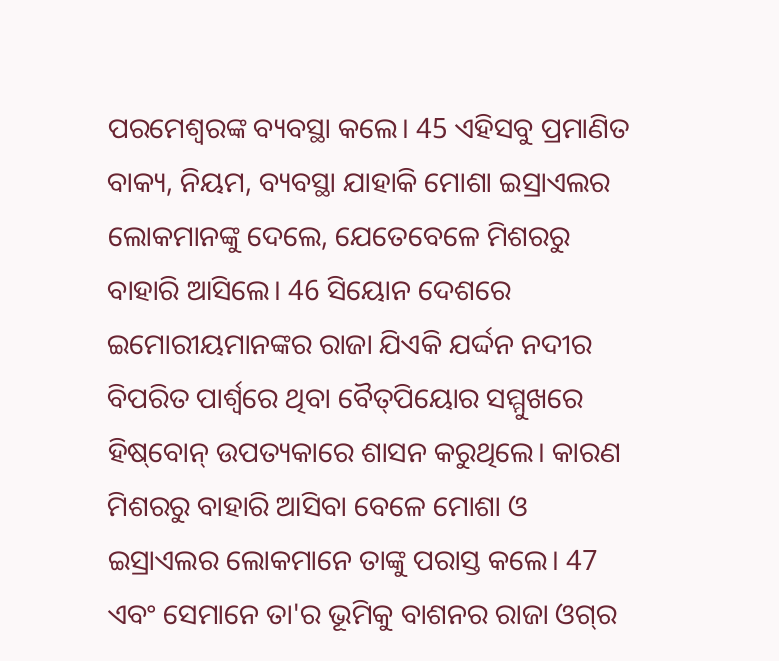ପରମେଶ୍ୱରଙ୍କ ବ୍ୟବସ୍ଥା କଲେ। 45 ଏହିସବୁ ପ୍ରମାଣିତ ବାକ୍ୟ, ନିୟମ, ବ୍ୟବସ୍ଥା ଯାହାକି ମୋଶା ଇସ୍ରାଏଲର ଲୋକମାନଙ୍କୁ ଦେଲେ, ଯେତେବେଳେ ମିଶରରୁ ବାହାରି ଆସିଲେ। 46 ସିୟୋନ ଦେଶରେ ଇମୋରୀୟମାନଙ୍କର ରାଜା ଯିଏକି ଯର୍ଦ୍ଦନ ନଦୀର ବିପରିତ ପାର୍ଶ୍ୱରେ ଥିବା ବୈ‌‌‌ତ୍‌‌‌ପିୟୋର ସମ୍ମୁଖରେ ହି‌ଷ୍‌ବୋନ୍ ଉପତ୍ୟକାରେ ଶାସନ କରୁଥିଲେ। କାରଣ ମିଶରରୁ ବାହାରି ଆସିବା ବେଳେ ମୋଶା ଓ ଇସ୍ରାଏଲର ଲୋକମାନେ ତାଙ୍କୁ ପରାସ୍ତ କଲେ। 47 ଏବଂ ସେମାନେ ତା'ର ଭୂମିକୁ ବାଶନର ରାଜା ଓ‌‌ଗ୍‌‌ର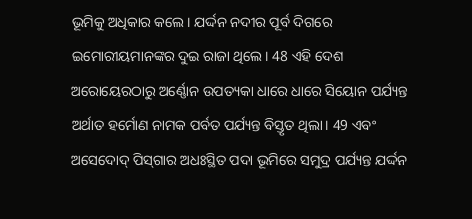ଭୂମିକୁ ଅଧିକାର କଲେ। ଯର୍ଦ୍ଦନ ନଦୀର ପୂର୍ବ ଦିଗରେ ଇମୋରୀୟମାନଙ୍କର ଦୁଇ ରାଜା ଥିଲେ। 48 ଏହି ଦେଶ ଅରୋୟେରଠାରୁ ଅର୍ଣ୍ଣୋନ ଉପତ୍ୟକା ଧାରେ ଧାରେ ସିୟୋନ ପର୍ଯ୍ୟନ୍ତ ଅର୍ଥାତ ହର୍ମୋଣ ନାମକ ପର୍ବତ ପର୍ଯ୍ୟନ୍ତ ବିସ୍ତୃତ ଥିଲା। 49 ଏବଂ ଅସେଦୋଦ୍ ପି‌ସ୍‌ଗାର ଅଧଃସ୍ଥିତ ପଦା ଭୂମିରେ ସମୁଦ୍ର ପର୍ଯ୍ୟନ୍ତ ଯର୍ଦ୍ଦନ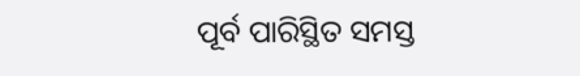ପୂର୍ବ ପାରିସ୍ଥିତ ସମସ୍ତ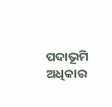ପଦାଭୂମି ଅଧିକାର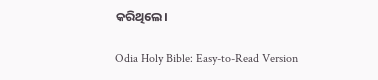କରିଥିଲେ।

Odia Holy Bible: Easy-to-Read Version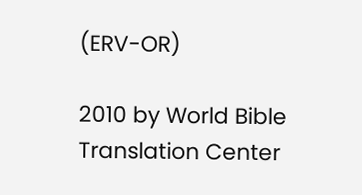(ERV-OR)

2010 by World Bible Translation Center